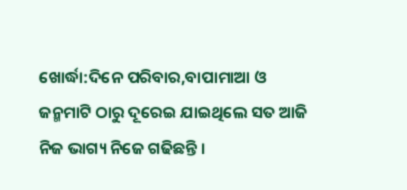ଖୋର୍ଦ୍ଧା:ଦିନେ ପରିବାର,ବାପାମାଆ ଓ ଜନ୍ମମାଟି ଠାରୁ ଦୂରେଇ ଯାଇଥିଲେ ସତ ଆଜି ନିଜ ଭାଗ୍ୟ ନିଜେ ଗଢିଛନ୍ତି ।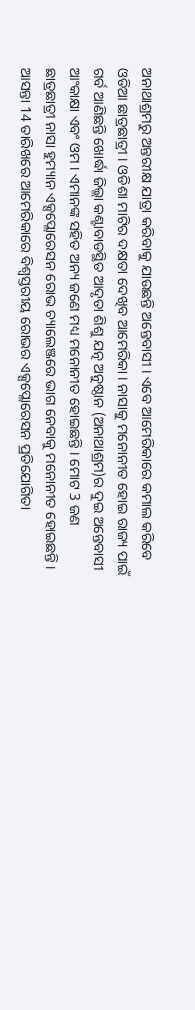ଅନାଥାଶ୍ରମରୁ ଅନ୍ତରୀକ୍ଷ ଯାତ୍ରା କରିବାକୁ ଯାଉଛନ୍ତି ଅନ୍ତେବାସୀ । ଏବେ ଆମେରିକାରେ କମାଲ କରିବେ ଓଡିଆ ଛାତ୍ରଛାତ୍ରୀ । ଓଡିଶା ମାଟିର ଦକ୍ଷତା ଦେଖିବ ଆମେରିକା । ନାସାକୁ ମନୋନୀତ ହୋଇ ରାଜ୍ୟ ପାଇଁ ଗର୍ବ ଆଣିଛନ୍ତି ଖୋର୍ଦ୍ଧା ଜିଲ୍ଲା କଣ୍ଟାବାଡସ୍ଥିତ ଆଦୃତା ଶିଶୁ ଯତ୍ନ ଅନୁଷ୍ଠାନ (ଅନାଥାଶ୍ରମ)ର ଦୁଇ ଅନ୍ତେବାସୀ ଆଂକାକ୍ଷା ଏବଂ ଓମ । ଏମାନଙ୍କ ସହିତ ଅନ୍ୟ ଜଣେ ମଧ୍ୟ ମନୋନୀତ ହୋଇଛନ୍ତି । ମୋଟ 3 ଜଣ ଛାତ୍ରଛାତ୍ରୀ ନାସା ହୁମ୍ୟାନ ଏକ୍ସପ୍ଲୋରେସନ ରୋଭ ଚ୍ୟାଲେଞ୍ଜରେ ଭାଗ ନେବାକୁ ମନୋନୀତ ହୋଇଛନ୍ତି ।
ଆସନ୍ତା 14 ତାରିଖରେ ଆମେରିକାରେ ବିଶ୍ବସ୍ତରୀୟ ରୋଭର ଏକ୍ସପ୍ଲୋରେସନ ପ୍ରତିଯୋଗିତା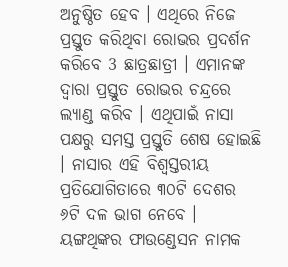ଅନୁଷ୍ଠିତ ହେବ । ଏଥିରେ ନିଜେ ପ୍ରସ୍ତୁତ କରିଥିବା ରୋଭର ପ୍ରଦର୍ଶନ କରିବେ 3 ଛାତ୍ରଛାତ୍ରୀ । ଏମାନଙ୍କ ଦ୍ବାରା ପ୍ରସ୍ତୁତ ରୋଭର ଚନ୍ଦ୍ରରେ ଲ୍ୟାଣ୍ଡ କରିବ । ଏଥିପାଇଁ ନାସା ପକ୍ଷରୁ ସମସ୍ତ ପ୍ରସ୍ତୁତି ଶେଷ ହୋଇଛି । ନାସାର ଏହି ବିଶ୍ବସ୍ତରୀୟ ପ୍ରତିଯୋଗିତାରେ ୩୦ଟି ଦେଶର ୬ଟି ଦଳ ଭାଗ ନେବେ । ୟଙ୍ଗଥିଙ୍କର ଫାଉଣ୍ଡେସନ ନାମକ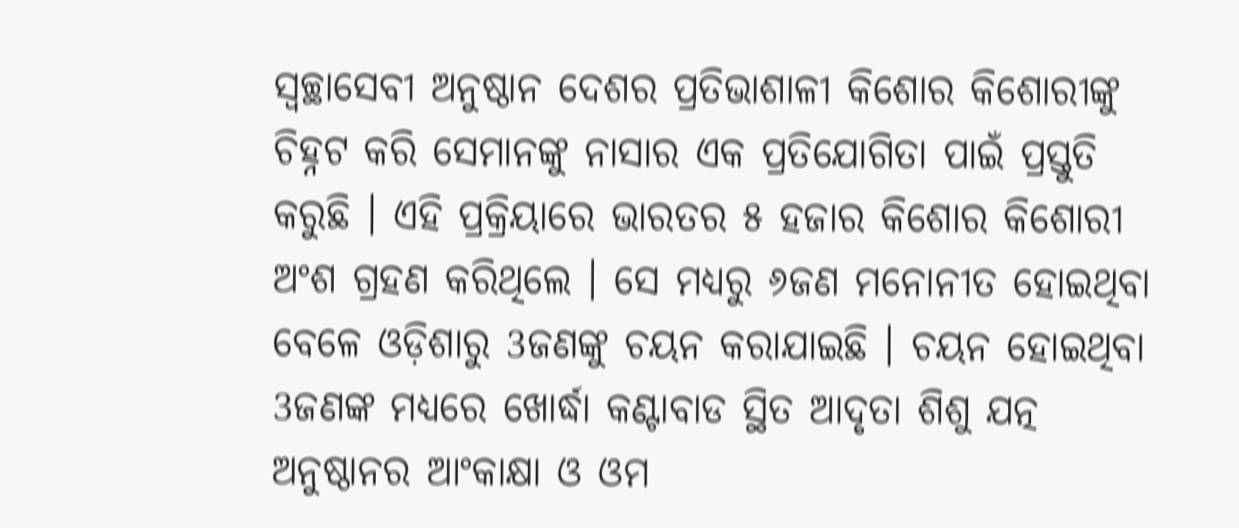ସ୍ବଚ୍ଛାସେବୀ ଅନୁଷ୍ଠାନ ଦେଶର ପ୍ରତିଭାଶାଳୀ କିଶୋର କିଶୋରୀଙ୍କୁ ଚିହ୍ନଟ କରି ସେମାନଙ୍କୁ ନାସାର ଏକ ପ୍ରତିଯୋଗିତା ପାଇଁ ପ୍ରସ୍ତୁତି କରୁଛି । ଏହି ପ୍ରକ୍ରିୟାରେ ଭାରତର ୫ ହଜାର କିଶୋର କିଶୋରୀ ଅଂଶ ଗ୍ରହଣ କରିଥିଲେ । ସେ ମଧ୍ୟରୁ ୬ଜଣ ମନୋନୀତ ହୋଇଥିବା ବେଳେ ଓଡ଼ିଶାରୁ 3ଜଣଙ୍କୁ ଚୟନ କରାଯାଇଛି । ଚୟନ ହୋଇଥିବା 3ଜଣଙ୍କ ମଧ୍ୟରେ ଖୋର୍ଦ୍ଧା କଣ୍ଟାବାଡ ସ୍ଥିତ ଆଦୃତା ଶିଶୁ ଯତ୍ନ ଅନୁଷ୍ଠାନର ଆଂକାକ୍ଷା ଓ ଓମ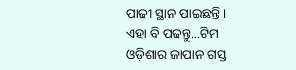ପାଢୀ ସ୍ଥାନ ପାଇଛନ୍ତି ।
ଏହା ବି ପଢନ୍ତୁ...ଟିମ ଓଡ଼ିଶାର ଜାପାନ ଗସ୍ତ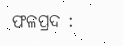ଫଳପ୍ରଦ :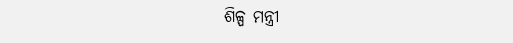ଶିଳ୍ପ ମନ୍ତ୍ରୀ